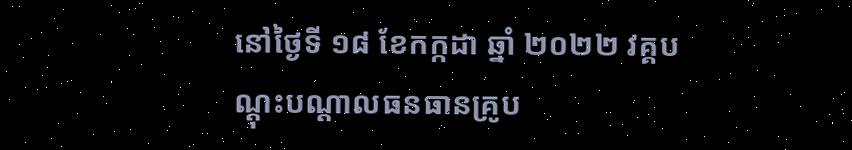នៅថ្ងៃទី ១៨ ខែកក្កដា ឆ្នាំ ២០២២ វគ្គបណ្តុះបណ្តាលធនធានគ្រូប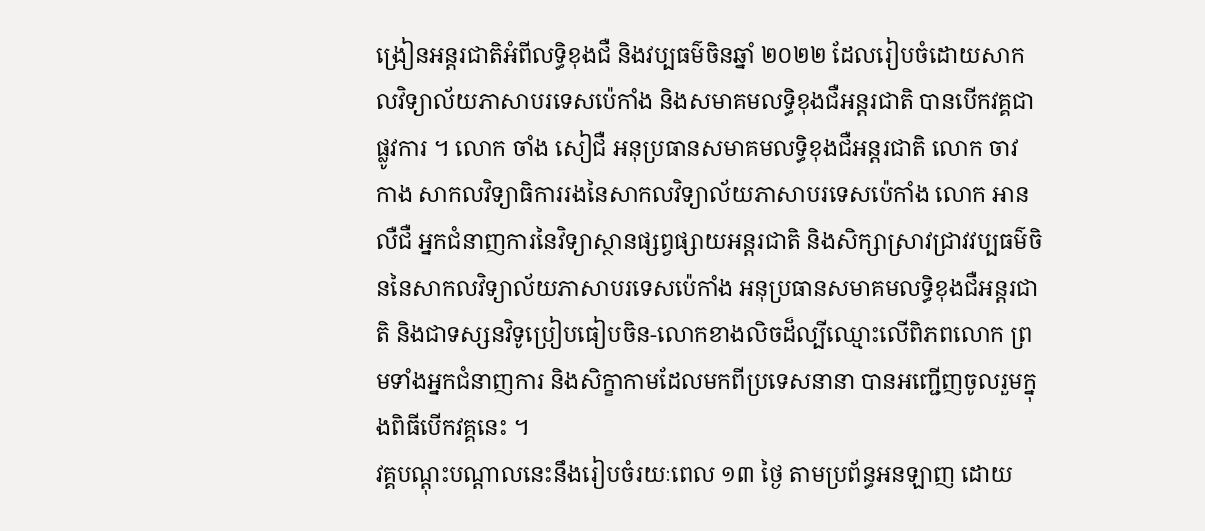ង្រៀនអន្តរជាតិអំពីលទ្ធិខុងជឺ និងវប្បធម៌ចិនឆ្នាំ ២០២២ ដែលរៀបចំដោយសាកលវិទ្យាល័យភាសាបរទេសប៉េកាំង និងសមាគមលទ្ធិខុងជឺអន្តរជាតិ បានបើកវគ្គជាផ្លូវការ ។ លោក ចាំង សៀជឺ អនុប្រធានសមាគមលទ្ធិខុងជឺអន្តរជាតិ លោក ចាវ កាង សាកលវិទ្យាធិការរងនៃសាកលវិទ្យាល័យភាសាបរទេសប៉េកាំង លោក អាន លឺជឺ អ្នកជំនាញការនៃវិទ្យាស្ថានផ្សព្វផ្សាយអន្តរជាតិ និងសិក្សាស្រាវជ្រាវវប្បធម៌ចិននៃសាកលវិទ្យាល័យភាសាបរទេសប៉េកាំង អនុប្រធានសមាគមលទ្ធិខុងជឺអន្តរជាតិ និងជាទស្សនវិទូប្រៀបធៀបចិន-លោកខាងលិចដ៏ល្បីឈ្មោះលើពិភពលោក ព្រមទាំងអ្នកជំនាញការ និងសិក្ខាកាមដែលមកពីប្រទេសនានា បានអញ្ជើញចូលរួមក្នុងពិធីបើកវគ្គនេះ ។
វគ្គបណ្តុះបណ្តាលនេះនឹងរៀបចំរយៈពេល ១៣ ថ្ងៃ តាមប្រព័ន្ធអនឡាញ ដោយ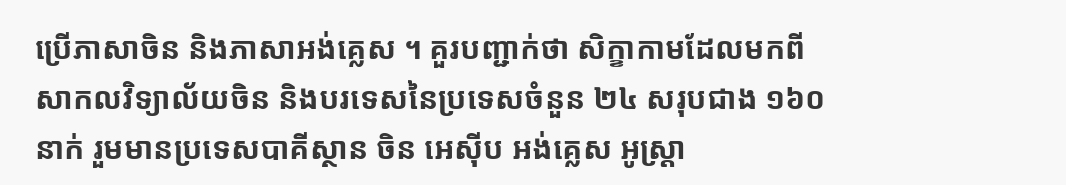ប្រើភាសាចិន និងភាសាអង់គ្លេស ។ គួរបញ្ជាក់ថា សិក្ខាកាមដែលមកពីសាកលវិទ្យាល័យចិន និងបរទេសនៃប្រទេសចំនួន ២៤ សរុបជាង ១៦០ នាក់ រួមមានប្រទេសបាគីស្ថាន ចិន អេស៊ីប អង់គ្លេស អូស្ត្រា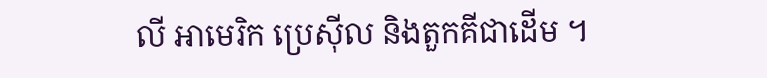លី អាមេរិក ប្រេស៊ីល និងតួកគីជាដើម ។